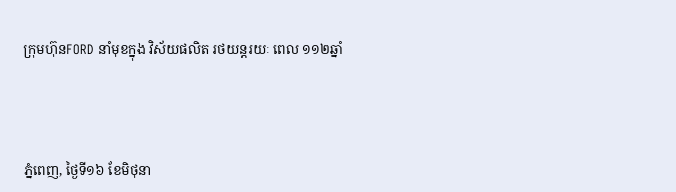ក្រុមហ៊ុនFORD នាំមុខក្នុង វិស័យផលិត រថយន្តរយៈ ពេល ១១២ឆ្នាំ




ភ្នំពេញ, ថ្ងៃទី១៦ ខែមិថុនា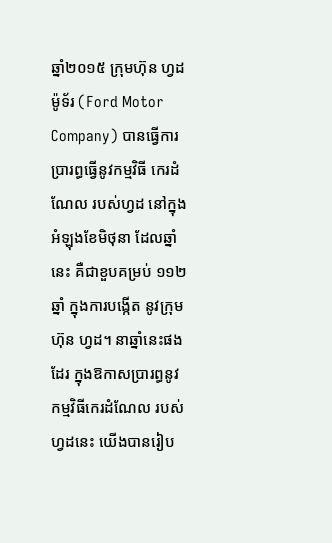ឆ្នាំ២០១៥ ក្រុមហ៊ុន ហ្វដ ម៉ូទ័រ (Ford Motor Company) បានធ្វើការ ប្រារព្ធធ្វើនូវកម្មវិធី កេរដំណែល របស់ហ្វដ នៅក្នុងអំឡុងខែមិថុនា ដែលឆ្នាំនេះ គឺជាខួបគម្រប់ ១១២ ឆ្នាំ ក្នុងការបង្កើត នូវក្រុមហ៊ុន ហ្វដ។ នាឆ្នាំនេះផងដែរ ក្នុងឱកាសប្រារព្ធនូវ កម្មវិធីកេរដំណែល របស់ហ្វដនេះ យើងបានរៀប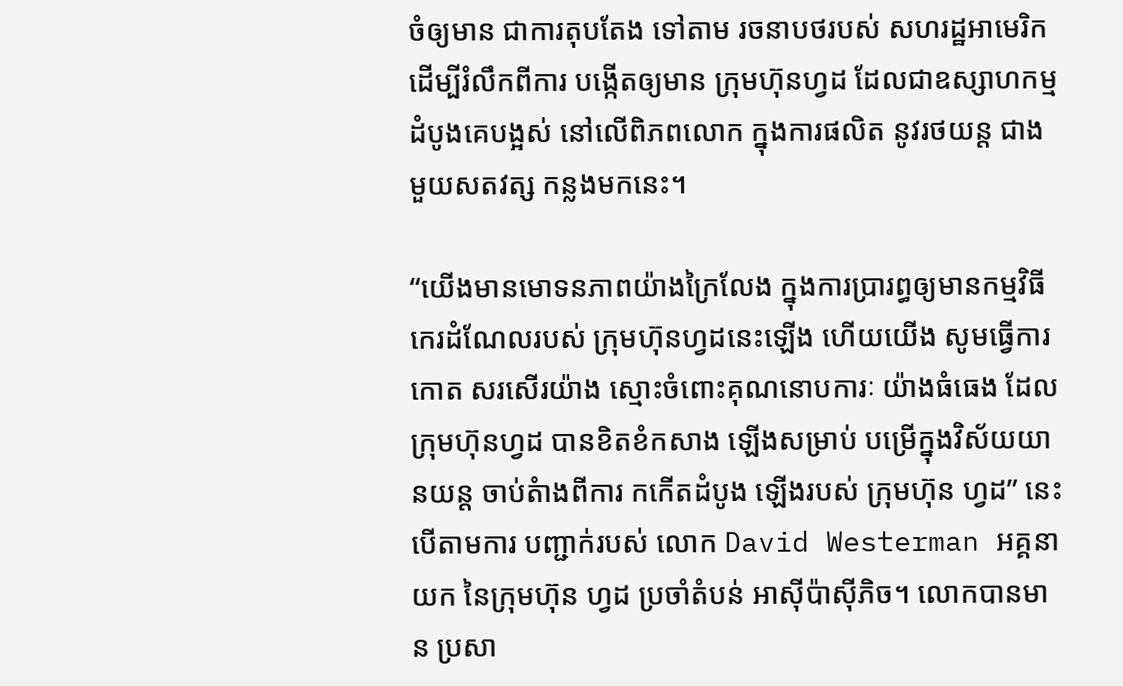ចំឲ្យមាន ជាការតុបតែង ទៅតាម រចនាបថរបស់ សហរដ្ឋអាមេរិក ដើម្បីរំលឹកពីការ បង្កើតឲ្យមាន ក្រុមហ៊ុនហ្វដ ដែលជាឧស្សាហកម្ម ដំបូងគេបង្អស់ នៅលើពិភពលោក ក្នុងការផលិត នូវរថយន្ត ជាងមួយសតវត្ស កន្លងមកនេះ។

“យើងមានមោទនភាពយ៉ាងក្រៃលែង ក្នុងការប្រារព្ធឲ្យមានកម្មវិធីកេរដំណែលរបស់ ក្រុមហ៊ុនហ្វដនេះឡើង ហើយយើង សូមធ្វើការកោត សរសើរយ៉ាង ស្មោះចំពោះគុណនោបការៈ យ៉ាងធំធេង ដែលក្រុមហ៊ុនហ្វដ បានខិតខំកសាង ឡើងសម្រាប់ បម្រើក្នុងវិស័យយានយន្ត ចាប់តំាងពីការ កកើតដំបូង ឡើងរបស់ ក្រុមហ៊ុន ហ្វដ” នេះបើតាមការ បញ្ជាក់របស់ លោក David Westerman អគ្គនាយក នៃក្រុមហ៊ុន ហ្វដ ប្រចាំតំបន់ អាស៊ីប៉ាស៊ីភិច។ លោកបានមាន ប្រសា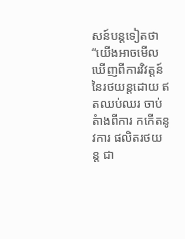សន៍បន្តទៀតថា “យើងអាចមើល ឃើញពីការវិវត្តន៍ នៃរថយន្តដោយ ឥតឈប់ឈរ ចាប់តំាងពីការ កកើតនូវការ ផលិតរថយន្ត ជា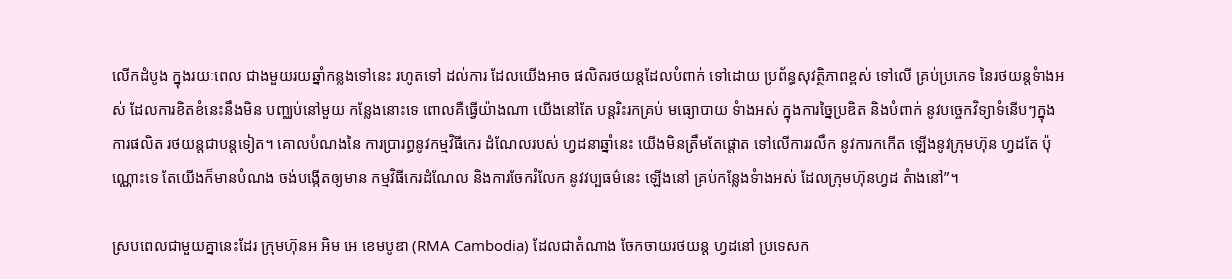លើកដំបូង ក្នុងរយៈពេល ជាងមួយរយឆ្នាំកន្លងទៅនេះ រហូតទៅ ដល់ការ ដែលយើងអាច ផលិតរថយន្តដែលបំពាក់ ទៅដោយ ប្រព័ន្ធសុវត្ថិភាពខ្ពស់ ទៅលើ គ្រប់ប្រភេទ នៃរថយន្តទំាងអស់ ដែលការខិតខំនេះនឹងមិន បញ្ឈប់នៅមួយ កន្លែងនោះទេ ពោលគឺធ្វើយ៉ាងណា យើងនៅតែ បន្តរិះរកគ្រប់ មធ្យោបាយ ទំាងអស់ ក្នុងការច្នៃប្រឌិត និងបំពាក់ នូវបច្ចេកវិទ្យាទំនើបៗក្នុងការផលិត រថយន្តជាបន្តទៀត។ គោលបំណងនៃ ការប្រារព្ធនូវកម្មវិធីកេរ ដំណែលរបស់ ហ្វដនាឆ្នាំនេះ យើងមិនត្រឹមតែផ្តោត ទៅលើការរលឹក នូវការកកើត ឡើងនូវក្រុមហ៊ុន ហ្វដតែ ប៉ុណ្ណោះទេ តែយើងក៏មានបំណង ចង់បង្កើតឲ្យមាន កម្មវិធីកេរដំណែល និងការចែករំលែក នូវវប្បធម៌នេះ ឡើងនៅ គ្រប់កន្លែងទំាងអស់ ដែលក្រុមហ៊ុនហ្វដ តំាងនៅ”។

ស្របពេលជាមួយគ្នានេះដែរ ក្រុមហ៊ុនអ អិម អេ ខេមបូឌា (RMA Cambodia) ដែលជាតំណាង ចែកចាយរថយន្ត ហ្វដនៅ ប្រទេសក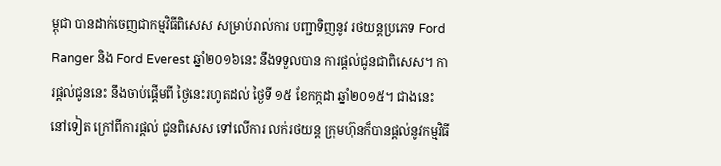ម្ពុជា បានដាក់ចេញជាកម្មវិធីពិសេស សម្រាប់រាល់ការ បញ្ជាទិញនូវ រថយន្តប្រភេទ Ford Ranger និង Ford Everest ឆ្នាំ២០១៦នេះ នឹងទទួលបាន ការផ្តល់ជូនជាពិសេស។ ការផ្តល់ជូននេះ នឹងចាប់ផ្តើមពី ថ្ងៃនេះរហូតដល់ ថ្ងៃទី ១៥ ខែកក្កដា ឆ្នាំ២០១៥។ ជាងនេះនៅទៀត ក្រៅពីការផ្តល់ ជូនពិសេស ទៅលើការ លក់រថយន្ត ក្រុមហ៊ុនក៏បានផ្តល់នូវកម្មវិធី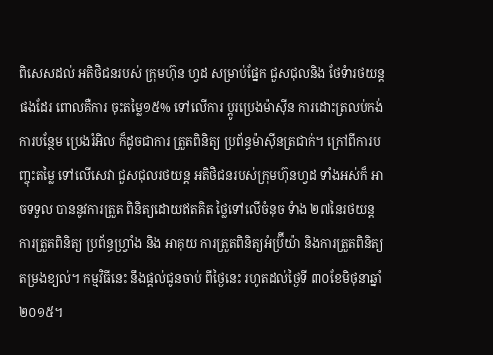ពិសេសដល់ អតិថិជនរបស់ ក្រុមហ៊ុន ហ្វដ សម្រាប់ផ្នែក ជួសជុលនិង ថែទំារថយន្តផងដែរ ពោលគឺការ ចុះតម្លៃ១៥% ទៅលើការ ប្តូរប្រេងម៉ាស៊ីន ការដោះត្រលប់កង់ ការបន្ថែម ប្រេងរំអិល ក៏ដូចជាការ ត្រួតពិនិត្យ ប្រព័ន្ធម៉ាស៊ីនត្រជាក់។ ក្រៅពីការបញ្ចុះតម្លៃ ទៅលើសេវា ជួសជុលរថយន្ត អតិថិជនរបស់ក្រុមហ៊ុនហ្វដ ទាំងអស់ក៏ អាចទទួល បាននូវការត្រួត ពិនិត្យដោយឥតគិត ថ្លៃទៅលើចំនុច ទំាង ២៧នៃរថយន្ត ការត្រួតពិនិត្យ ប្រព័ន្ធហ្វ្រាំង និង អាគុយ ការត្រួតពិនិត្យអំប្រ៊ីយ៉ា និងការត្រួតពិនិត្យ តម្រងខ្យល់។ កម្មវិធីនេះ នឹងផ្តល់ជូនចាប់ ពីថ្ងៃនេះ រហូតដល់ថ្ងៃទី ៣០ខែមិថុនាឆ្នាំ២០១៥។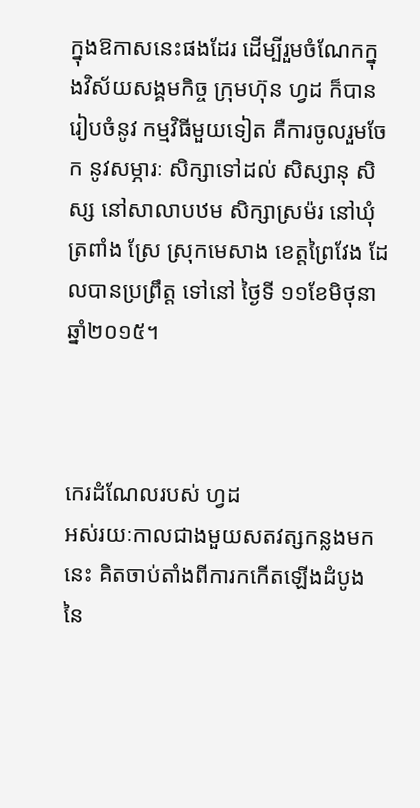ក្នុងឱកាសនេះផងដែរ ដើម្បីរួមចំណែកក្នុងវិស័យសង្គមកិច្ច ក្រុមហ៊ុន ហ្វដ ក៏បានរៀបចំនូវ កម្មវិធីមួយទៀត គឺការចូលរួមចែក នូវសម្ភារៈ សិក្សាទៅដល់ សិស្សានុ សិស្ស នៅសាលាបឋម សិក្សាស្រម៉រ នៅឃុំត្រពាំង ស្រែ ស្រុកមេសាង ខេត្តព្រៃវែង ដែលបានប្រព្រឹត្ត ទៅនៅ ថ្ងៃទី ១១ខែមិថុនាឆ្នាំ២០១៥។



កេរដំណែលរបស់ ហ្វដ
អស់រយៈកាលជាងមួយសតវត្សកន្លងមកនេះ គិតចាប់តាំងពីការកកើតឡើងដំបូងនៃ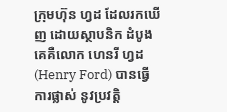ក្រុមហ៊ុន ហ្វដ ដែលរកឃើញ ដោយស្ថាបនិក ដំបូងគេគឺលោក ហេនរី ហ្វដ (Henry Ford) បានធ្វើការផ្លាស់ នូវប្រវត្តិ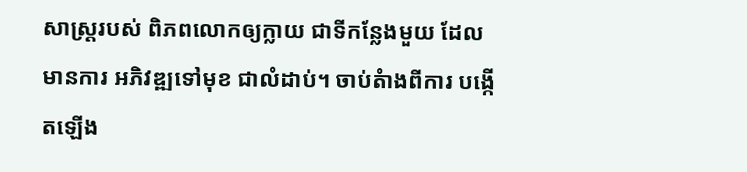សាស្ត្ររបស់ ពិភពលោកឲ្យក្លាយ ជាទីកន្លែងមួយ ដែលមានការ អភិវឌ្ឍទៅមុខ ជាលំដាប់។ ចាប់តំាងពីការ បង្កើតឡើង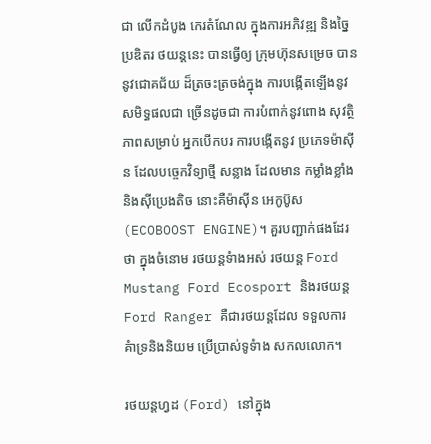ជា លើកដំបូង កេរតំណែល ក្នុងការអភិវឌ្ឍ និងច្នៃប្រឌិតរ ថយន្តនេះ បានធ្វើឲ្យ ក្រុមហ៊ុនសម្រេច បាននូវជោគជ័យ ដ៏ត្រចះត្រចង់ក្នុង ការបង្កើតឡើងនូវសមិទ្ធផលជា ច្រើនដូចជា ការបំពាក់នូវពោង សុវត្ថិភាពសម្រាប់ អ្នកបើកបរ ការបង្កើតនូវ ប្រភេទម៉ាស៊ីន ដែលបច្ចេកវិទ្យាថ្មី សន្លាង ដែលមាន កម្លាំងខ្លាំង និងស៊ីប្រេងតិច នោះគឺម៉ាស៊ីន អេកូប៊ូស (ECOBOOST ENGINE)។ គួរបញ្ជាក់ផងដែរថា ក្នុងចំនោម រថយន្តទំាងអស់ រថយន្ត Ford Mustang Ford Ecosport និងរថយន្ត Ford Ranger គឺជារថយន្តដែល ទទួលការ គំាទ្រនិងនិយម ប្រើប្រាស់ទូទំាង សកលលោក។

រថយន្តហ្វដ (Ford) នៅក្នុង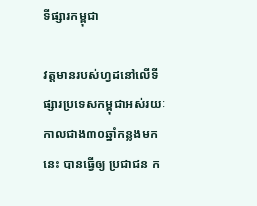ទីផ្សារកម្ពុជា

វត្តមានរបស់ហ្វដនៅលើទីផ្សារប្រទេសកម្ពុជាអស់រយៈកាលជាង៣០ឆ្នាំកន្លងមកនេះ បានធ្វើឲ្យ ប្រជាជន ក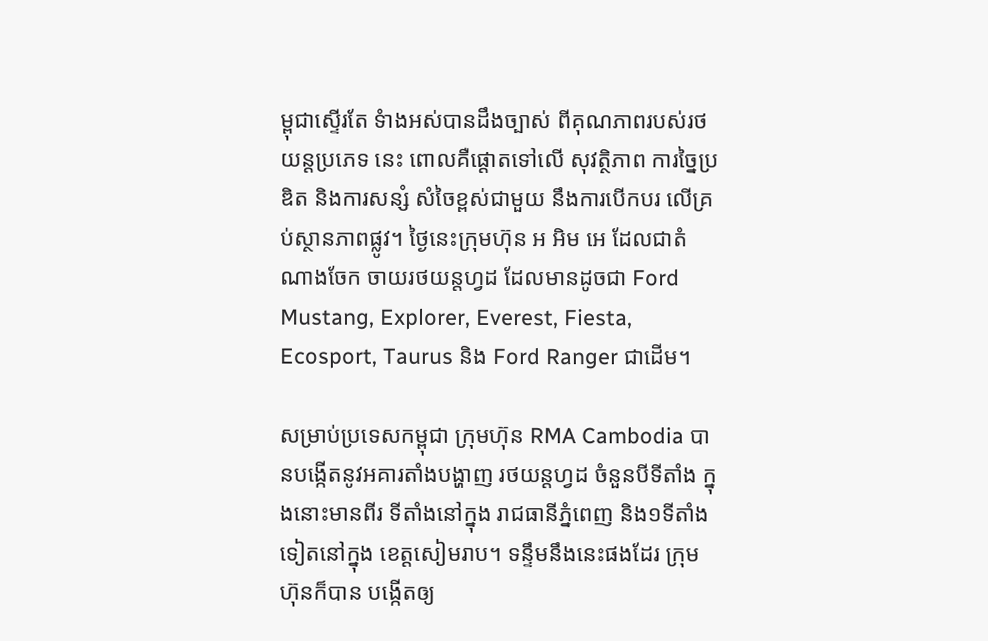ម្ពុជាស្ទើរតែ ទំាងអស់បានដឹងច្បាស់ ពីគុណភាពរបស់រថយន្តប្រភេទ នេះ ពោលគឺផ្តោតទៅលើ សុវត្ថិភាព ការច្នៃប្រឌិត និងការសន្សំ សំចៃខ្ពស់ជាមួយ នឹងការបើកបរ លើគ្រប់ស្ថានភាពផ្លូវ។ ថ្ងៃនេះក្រុមហ៊ុន អ អិម អេ ដែលជាតំណាងចែក ចាយរថយន្តហ្វដ ដែលមានដូចជា Ford Mustang, Explorer, Everest, Fiesta, Ecosport, Taurus និង Ford Ranger ជាដើម។

សម្រាប់ប្រទេសកម្ពុជា ក្រុមហ៊ុន RMA Cambodia បានបង្កើតនូវអគារតាំងបង្ហាញ រថយន្តហ្វដ ចំនួនបីទីតាំង ក្នុងនោះមានពីរ ទីតាំងនៅក្នុង រាជធានីភ្នំពេញ និង១ទីតាំង ទៀតនៅក្នុង ខេត្តសៀមរាប។ ទន្ទឹមនឹងនេះផងដែរ ក្រុមហ៊ុនក៏បាន បង្កើតឲ្យ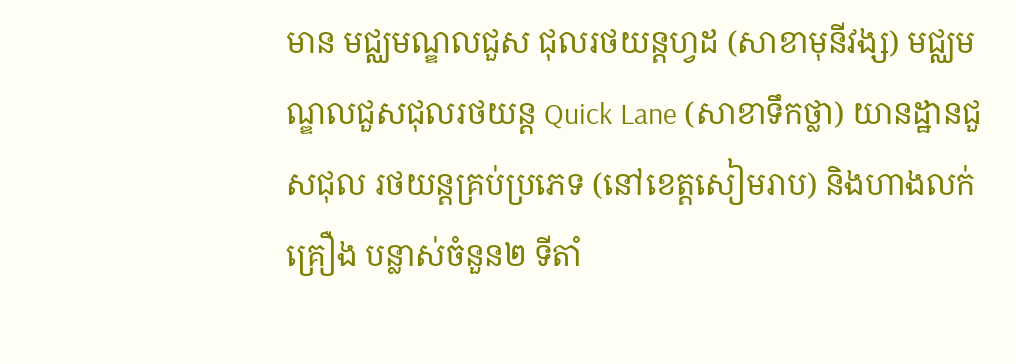មាន មជ្ឈមណ្ឌលជួស ជុលរថយន្តហ្វដ (សាខាមុនីវង្ស) មជ្ឈមណ្ឌលជួសជុលរថយន្ត Quick Lane (សាខាទឹកថ្លា) យានដ្ឋានជួសជុល រថយន្តគ្រប់ប្រភេទ (នៅខេត្តសៀមរាប) និងហាងលក់គ្រឿង បន្លាស់ចំនួន២ ទីតាំ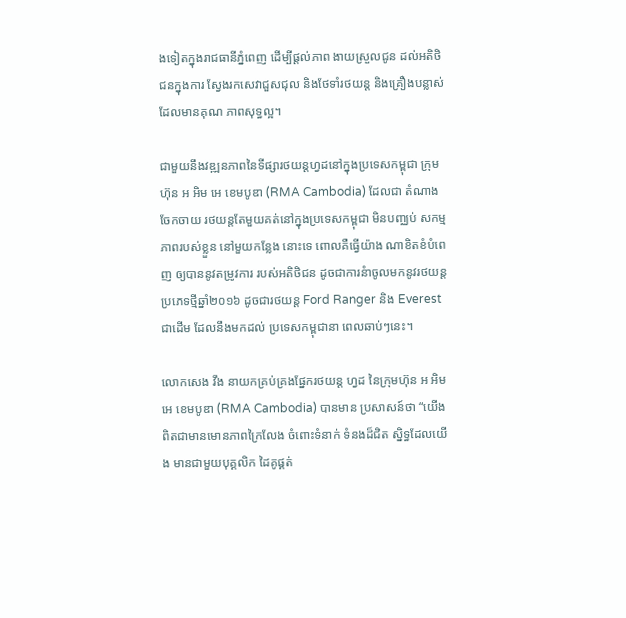ងទៀតក្នុងរាជធានីភ្នំពេញ ដើម្បីផ្តល់ភាព ងាយស្រួលជូន ដល់អតិថិជនក្នុងការ ស្វែងរកសេវាជួសជុល និងថែទាំរថយន្ត និងគ្រឿងបន្លាស់ ដែលមានគុណ ភាពសុទ្ធល្អ។

ជាមួយនឹងវឌ្ឍនភាពនៃទីផ្សារថយន្តហ្វដនៅក្នុងប្រទេសកម្ពុជា ក្រុមហ៊ុន អ អិម អេ ខេមបូឌា (RMA Cambodia) ដែលជា តំណាងចែកចាយ រថយន្តតែមួយគត់នៅក្នុងប្រទេសកម្ពុជា មិនបញ្ឈប់ សកម្មភាពរបស់ខ្លួន នៅមួយកន្លែង នោះទេ ពោលគឺធ្វើយ៉ាង ណាខិតខំបំពេញ ឲ្យបាននូវតម្រូវការ របស់អតិថិជន ដូចជាការនំាចូលមកនូវរថយន្ត ប្រភេទថ្មីឆ្នាំ២០១៦ ដូចជារថយន្ត Ford Ranger និង Everest ជាដើម ដែលនឹងមកដល់ ប្រទេសកម្ពុជានា ពេលឆាប់ៗនេះ។

លោកសេង វឹង នាយកគ្រប់គ្រងផ្នែករថយន្ត ហ្វដ នៃក្រុមហ៊ុន អ អិម អេ ខេមបូឌា (RMA Cambodia) បានមាន ប្រសាសន៍ថា “យើងពិតជាមានមោនភាពក្រៃលែង ចំពោះទំនាក់ ទំនងដ៏ជិត ស្និទ្ធដែលយើង មានជាមួយបុគ្គលិក ដៃគូផ្គត់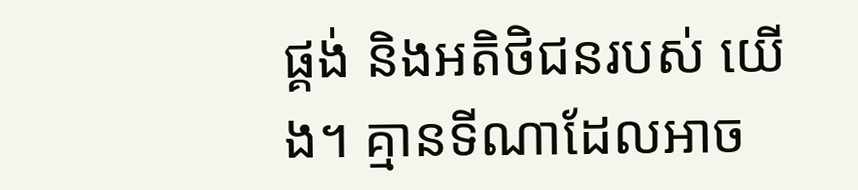ផ្គង់ និងអតិថិជនរបស់ យើង។ គ្មានទីណាដែលអាច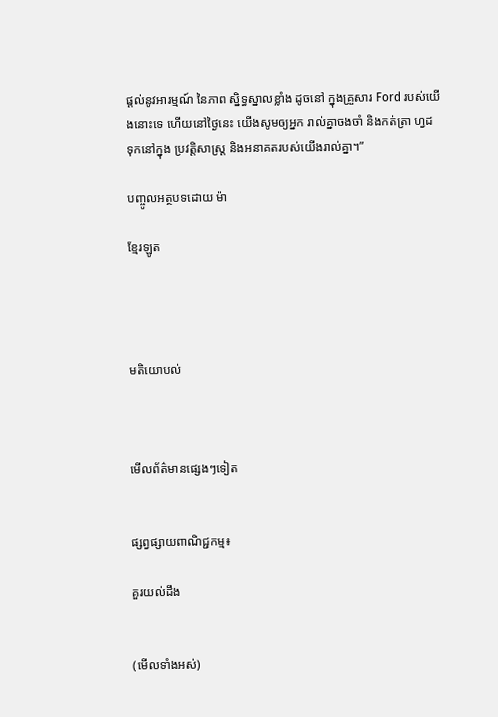ផ្តល់នូវអារម្មណ៍ នៃភាព ស្និទ្ធស្នាលខ្លាំង ដូចនៅ ក្នុងគ្រួសារ Ford របស់យើងនោះទេ ហើយនៅថ្ងៃនេះ យើងសូមឲ្យអ្នក រាល់គ្នាចងចាំ និងកត់ត្រា ហ្វដ ទុកនៅក្នុង ប្រវតិ្តសាស្រ្ត និងអនាគតរបស់យើងរាល់គ្នា។”

បញ្ចូលអត្ថបទដោយ ម៉ា

ខ្មែរឡូត




មតិយោបល់



មើលព័ត៌មានផ្សេងៗទៀត


ផ្សព្វផ្សាយពាណិជ្ជកម្ម៖

គួរយល់ដឹង


(មើលទាំងអស់)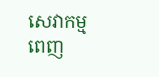សេវាកម្មពេញ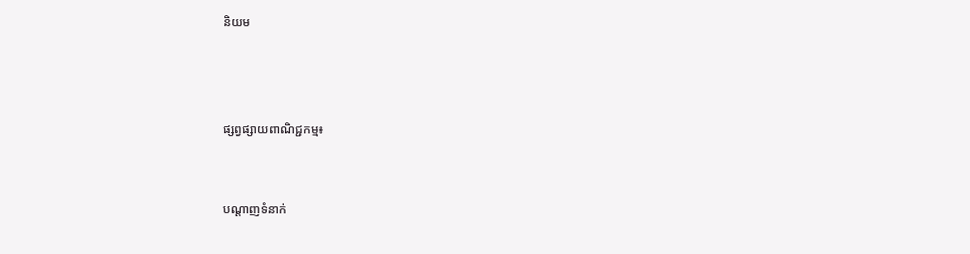និយម



ផ្សព្វផ្សាយពាណិជ្ជកម្ម៖


បណ្តាញទំនាក់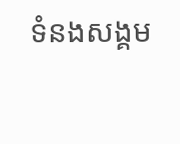ទំនងសង្គម